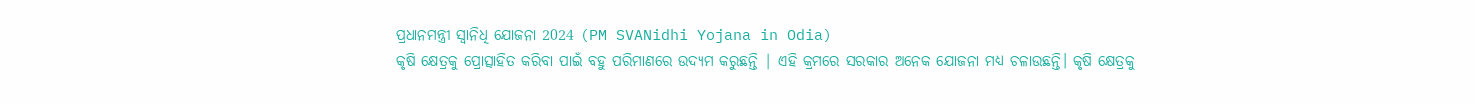ପ୍ରଧାନମନ୍ତ୍ରୀ ସ୍ୱାନିଧି ଯୋଜନା 2024 (PM SVANidhi Yojana in Odia)
କୃଷି କ୍ଷେତ୍ରକୁ ପ୍ରୋତ୍ସାହିତ କରିବା ପାଇଁ ବହୁ ପରିମାଣରେ ଉଦ୍ୟମ କରୁଛନ୍ତି | ଏହି କ୍ରମରେ ସରକାର ଅନେକ ଯୋଜନା ମଧ୍ୟ ଚଳାଉଛନ୍ତି। କୃଷି କ୍ଷେତ୍ରକୁ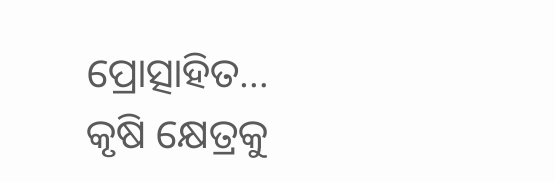ପ୍ରୋତ୍ସାହିତ…
କୃଷି କ୍ଷେତ୍ରକୁ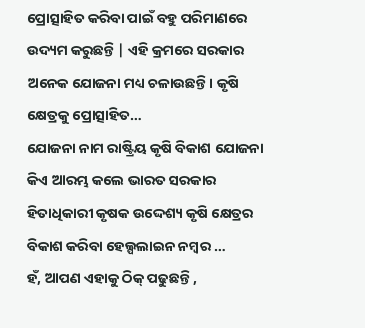ପ୍ରୋତ୍ସାହିତ କରିବା ପାଇଁ ବହୁ ପରିମାଣରେ ଉଦ୍ୟମ କରୁଛନ୍ତି | ଏହି କ୍ରମରେ ସରକାର ଅନେକ ଯୋଜନା ମଧ୍ୟ ଚଳାଉଛନ୍ତି। କୃଷି କ୍ଷେତ୍ରକୁ ପ୍ରୋତ୍ସାହିତ…
ଯୋଜନା ନାମ ରାଷ୍ଟ୍ରିୟ କୃଷି ବିକାଶ ଯୋଜନା କିଏ ଆରମ୍ଭ କଲେ ଭାରତ ସରକାର ହିତାଧିକାରୀ କୃଷକ ଉଦ୍ଦେଶ୍ୟ କୃଷି କ୍ଷେତ୍ରର ବିକାଶ କରିବା ହେଲ୍ପଲାଇନ ନମ୍ବର …
ହଁ, ଆପଣ ଏହାକୁ ଠିକ୍ ପଢୁଛନ୍ତି ,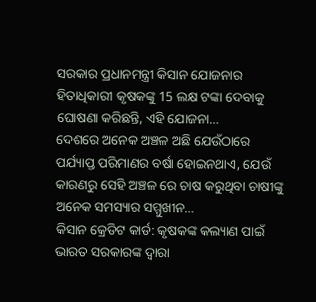ସରକାର ପ୍ରଧାନମନ୍ତ୍ରୀ କିସାନ ଯୋଜନାର ହିତାଧିକାରୀ କୃଷକଙ୍କୁ 15 ଲକ୍ଷ ଟଙ୍କା ଦେବାକୁ ଘୋଷଣା କରିଛନ୍ତି, ଏହି ଯୋଜନା…
ଦେଶରେ ଅନେକ ଅଞ୍ଚଳ ଅଛି ଯେଉଁଠାରେ ପର୍ଯ୍ୟାପ୍ତ ପରିମାଣର ବର୍ଷା ହୋଇନଥାଏ, ଯେଉଁ କାରଣରୁ ସେହି ଅଞ୍ଚଳ ରେ ଚାଷ କରୁଥିବା ଚାଷୀଙ୍କୁ ଅନେକ ସମସ୍ୟାର ସମ୍ମୁଖୀନ…
କିସାନ କ୍ରେଡିଟ କାର୍ଡ: କୃଷକଙ୍କ କଲ୍ୟାଣ ପାଇଁ ଭାରତ ସରକାରଙ୍କ ଦ୍ୱାରା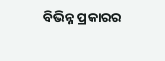ବିଭିନ୍ନ ପ୍ରକାରର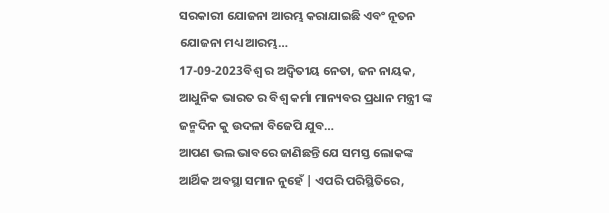ସରକାରୀ ଯୋଜନା ଆରମ୍ଭ କରାଯାଇଛି ଏବଂ ନୂତନ ଯୋଜନା ମଧ୍ୟ ଆରମ୍ଭ…
17-09-2023ବିଶ୍ୱ ର ଅଦ୍ୱିତୀୟ ନେତା, ଜନ ନାୟକ, ଆଧୁନିକ ଭାରତ ର ବିଶ୍ୱ କର୍ମା ମାନ୍ୟବର ପ୍ରଧାନ ମନ୍ତ୍ରୀ ଙ୍କ ଜନ୍ମଦିନ କୁ ଉଦଳା ବିଜେପି ଯୁବ…
ଆପଣ ଭଲ ଭାବରେ ଜାଣିଛନ୍ତି ଯେ ସମସ୍ତ ଲୋକଙ୍କ ଆର୍ଥିକ ଅବସ୍ଥା ସମାନ ନୁହେଁ | ଏପରି ପରିସ୍ଥିତିରେ,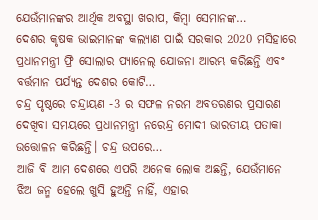ଯେଉଁମାନଙ୍କର ଆର୍ଥିକ ଅବସ୍ଥା ଖରାପ, କିମ୍ବା ସେମାନଙ୍କ…
ଦେଶର କୃଷକ ଭାଇମାନଙ୍କ କଲ୍ୟାଣ ପାଇଁ ସରକାର 2020 ମସିହାରେ ପ୍ରଧାନମନ୍ତ୍ରୀ ଫ୍ରି ସୋଲାର ପ୍ୟାନେଲ୍ ଯୋଜନା ଆରମ୍ଭ କରିଛନ୍ତି ଏବଂ ବର୍ତ୍ତମାନ ପର୍ଯ୍ୟନ୍ତ ଦେଶର କୋଟି…
ଚନ୍ଦ୍ର ପୃଷ୍ଠରେ ଚନ୍ଦ୍ରାୟଣ -3 ର ସଫଳ ନରମ ଅବତରଣର ପ୍ରସାରଣ ଦେଖିବା ସମୟରେ ପ୍ରଧାନମନ୍ତ୍ରୀ ନରେନ୍ଦ୍ର ମୋଦୀ ଭାରତୀୟ ପତାକା ଉତ୍ତୋଳନ କରିଛନ୍ତି। ଚନ୍ଦ୍ର ଉପରେ…
ଆଜି ବି ଆମ ଦେଶରେ ଏପରି ଅନେକ ଲୋକ ଅଛନ୍ତି, ଯେଉଁମାନେ ଝିଅ ଜନ୍ମ ହେଲେ ଖୁସି ହୁଅନ୍ତି ନାହିଁ, ଏହାର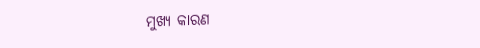ମୁଖ୍ୟ କାରଣ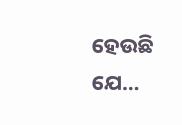ହେଉଛି ଯେ…